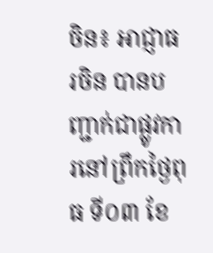ចិន៖ អាជ្ញាធរចិន បានបញ្ជាក់ជាផ្លូវការនៅព្រឹកថ្ងៃពុធ ទី០៣ ខែ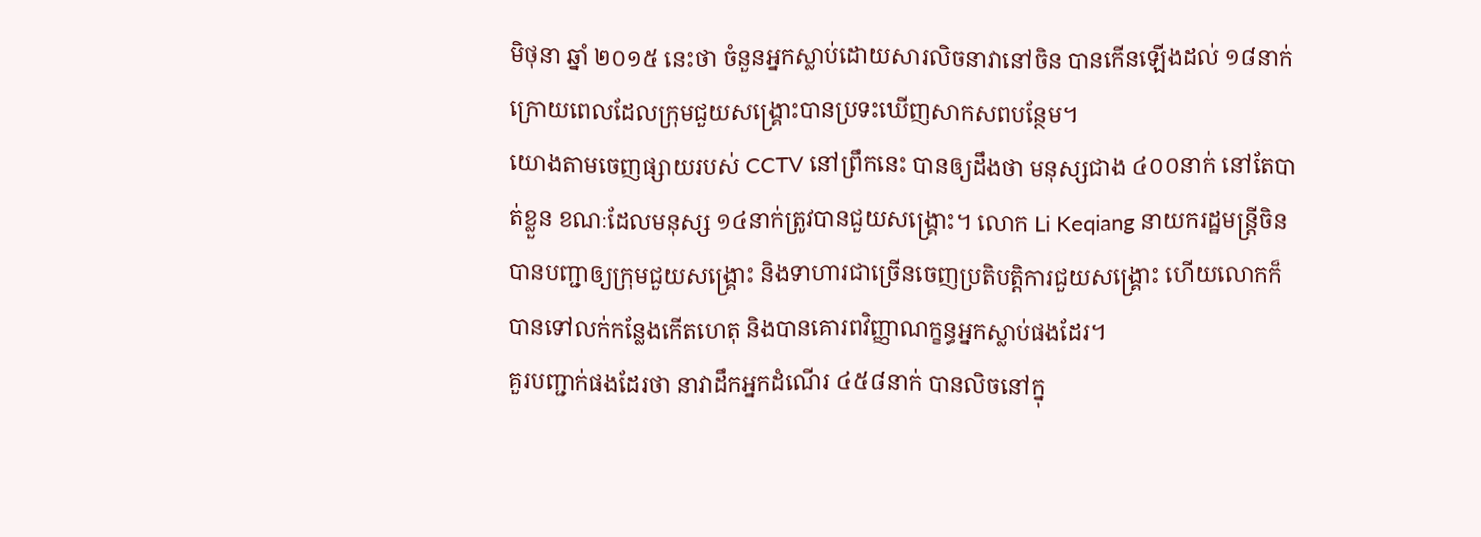មិថុនា ឆ្នាំ ២០១៥ នេះថា ចំនួនអ្នកស្លាប់ដោយសារលិចនាវានៅចិន បានកើនឡើងដល់ ១៨នាក់ ក្រោយពេលដែលក្រុមជួយសង្គ្រោះបានប្រទះឃើញសាកសពបន្ថែម។
យោងតាមចេញផ្សាយរបស់ CCTV នៅព្រឹកនេះ បានឲ្យដឹងថា មនុស្សជាង ៤០០នាក់ នៅតែបាត់ខ្លួន ខណៈដែលមនុស្ស ១៤នាក់ត្រូវបានជួយសង្គ្រោះ។ លោក Li Keqiang នាយករដ្ឋមន្ត្រីចិន បានបញ្ជាឲ្យក្រុមជួយសង្គ្រោះ និងទាហារជាច្រើនចេញប្រតិបត្តិការជួយសង្គ្រោះ ហើយលោកក៏បានទៅលក់កន្លែងកើតហេតុ និងបានគោរពវិញ្ញាណក្ខន្ធអ្នកស្លាប់ផងដែរ។
គួរបញ្ជាក់ផងដែរថា នាវាដឹកអ្នកដំណើរ ៤៥៨នាក់ បានលិចនៅក្នុ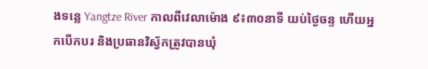ងទន្លេ Yangtze River កាលពីវេលាម៉ោង ៩៖៣០នាទី យប់ថ្ងៃចន្ទ ហើយអ្នកបើកបរ និងប្រធានវិស្វ័កត្រូវបានឃុំ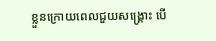ខ្លួនក្រោយពេលជួយសង្គ្រោះ បើ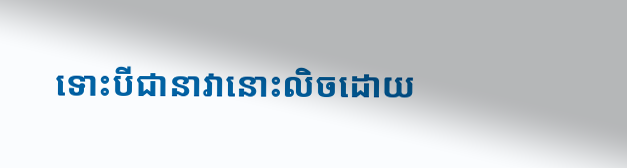ទោះបីជានាវានោះលិចដោយ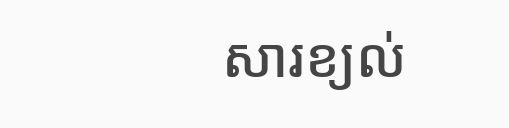សារខ្យល់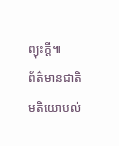ព្យុះក្ដី៕
ព័ត៌មានជាតិ
មតិយោបល់